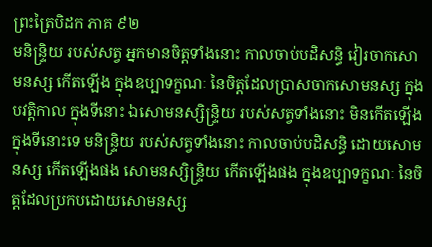ព្រះត្រៃបិដក ភាគ ៩២
មនិន្ទ្រិយ របស់សត្វ អ្នកមានចិត្តទាំងនោះ កាលចាប់បដិសន្ធិ វៀរចាកសោមនស្ស កើតឡើង ក្នុងឧប្បាទក្ខណៈ នៃចិត្តដែលប្រាសចាកសោមនស្ស ក្នុងបវត្តិកាល ក្នុងទីនោះ ឯសោមនស្សិន្ទ្រិយ របស់សត្វទាំងនោះ មិនកើតឡើង ក្នុងទីនោះទេ មនិន្ទ្រិយ របស់សត្វទាំងនោះ កាលចាប់បដិសន្ធិ ដោយសោមនស្ស កើតឡើងផង សោមនស្សិន្ទ្រិយ កើតឡើងផង ក្នុងឧប្បាទក្ខណៈ នៃចិត្តដែលប្រកបដោយសោមនស្ស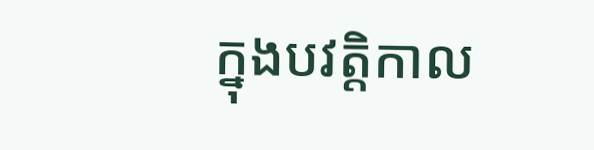ក្នុងបវត្តិកាល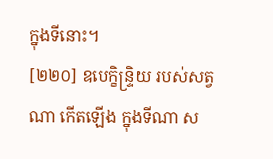ក្នុងទីនោះ។
[២២០] ឧបេក្ខិន្ទ្រិយ របស់សត្វណា កើតឡើង ក្នុងទីណា ស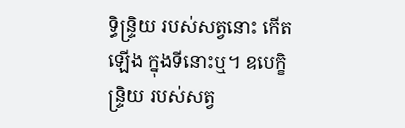ទ្ធិន្ទ្រិយ របស់សត្វនោះ កើតឡើង ក្នុងទីនោះឬ។ ឧបេក្ខិន្ទ្រិយ របស់សត្វ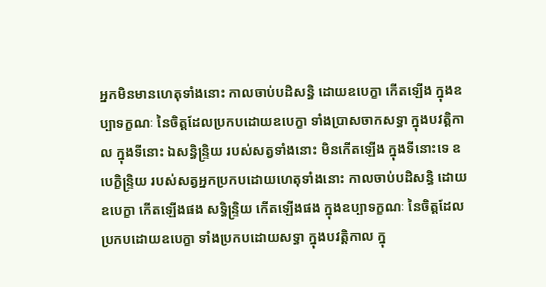អ្នកមិនមានហេតុទាំងនោះ កាលចាប់បដិសន្ធិ ដោយឧបេក្ខា កើតឡើង ក្នុងឧប្បាទក្ខណៈ នៃចិត្តដែលប្រកបដោយឧបេក្ខា ទាំងប្រាសចាកសទ្ធា ក្នុងបវត្តិកាល ក្នុងទីនោះ ឯសន្ធិន្ទ្រិយ របស់សត្វទាំងនោះ មិនកើតឡើង ក្នុងទីនោះទេ ឧបេក្ខិន្ទ្រិយ របស់សត្វអ្នកប្រកបដោយហេតុទាំងនោះ កាលចាប់បដិសន្ធិ ដោយឧបេក្ខា កើតឡើងផង សទ្ធិន្ទ្រិយ កើតឡើងផង ក្នុងឧប្បាទក្ខណៈ នៃចិត្តដែលប្រកបដោយឧបេក្ខា ទាំងប្រកបដោយសទ្ធា ក្នុងបវត្តិកាល ក្នុ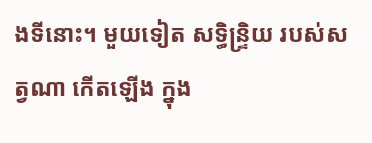ងទីនោះ។ មួយទៀត សទ្ធិន្ទ្រិយ របស់សត្វណា កើតឡើង ក្នុង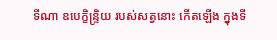ទីណា ឧបេក្ខិន្ទ្រិយ របស់សត្វនោះ កើតឡើង ក្នុងទី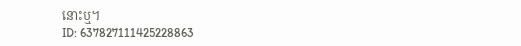នោះឬ។
ID: 637827111425228863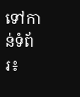ទៅកាន់ទំព័រ៖